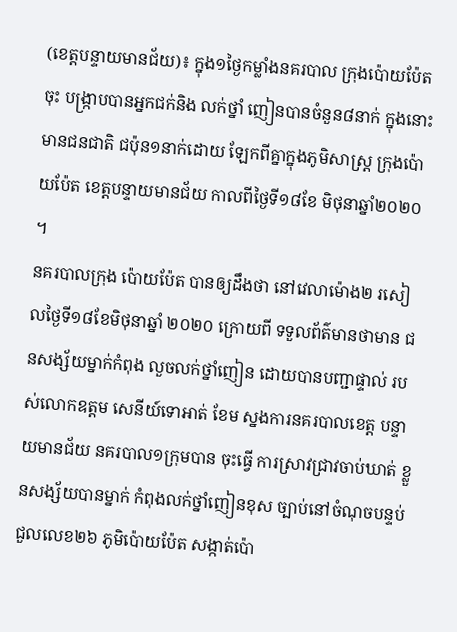(ខេត្តបន្ទាយមានជ័យ)៖ ក្នុង១ថ្ងៃកម្លាំងនគរបាល ក្រុងប៉ោយប៉ែតចុះ បង្រ្កាបបានអ្នកជក់និង លក់ថ្នាំ ញៀនបានចំនួន៨នាក់ ក្នុងនោះមានជនជាតិ ជប៉ុន១នាក់ដោយ ឡែកពីគ្នាក្នុងភូមិសាស្ត្រ ក្រុងប៉ោយប៉ែត ខេត្តបន្ទាយមានជ័យ កាលពីថ្ងៃទី១៨ខែ មិថុនាឆ្នាំ២០២០ ។
នគរបាលក្រុង ប៉ោយប៉ែត បានឲ្យដឹងថា នៅវេលាម៉ោង២ រសៀលថ្ងៃទី១៨ខែមិថុនាឆ្នាំ ២០២០ ក្រោយពី ទទួលព័ត៌មានថាមាន ជនសង្ស័យម្នាក់កំពុង លួចលក់ថ្នាំញៀន ដោយបានបញ្ជាផ្ទាល់ របស់លោកឧត្តម សេនីយ៍ទោអាត់ ខែម ស្នងការនគរបាលខេត្ត បន្ទាយមានជ័យ នគរបាល១ក្រុមបាន ចុះធ្វើ ការស្រាវជ្រាវចាប់ឃាត់ ខ្លួនសង្ស័យបានម្នាក់ កំពុងលក់ថ្នាំញៀនខុស ច្បាប់នៅចំណុចបន្ទប់ ជួលលេខ២៦ ភូមិប៉ោយប៉ែត សង្កាត់ប៉ោ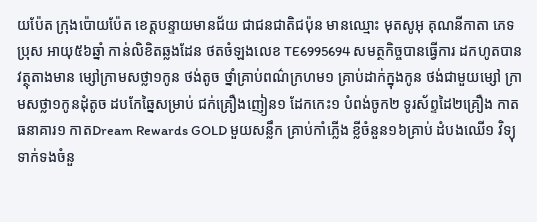យប៉ែត ក្រុងប៉ោយប៉ែត ខេត្តបន្ទាយមានជ័យ ជាជនជាតិជប៉ុន មានឈ្មោះ មុតសូអុ គុណនីកាតា ភេទប្រុស អាយុ៥៦ឆ្នាំ កាន់លិខិតឆ្លងដែន ថតចំឡងលេខ TE6995694 សមត្ថកិច្ចបានធ្វើការ ដកហូតបានវត្ថុតាងមាន ម្សៅក្រាមសថ្លា១កូន ថង់តូច ថ្នាំគ្រាប់ពណ៌ក្រហម១ គ្រាប់ដាក់ក្នុងកូន ថង់ជាមួយម្សៅ ក្រាមសថ្លា១កូនដុំតូច ដបកែឆ្នៃសម្រាប់ ជក់គ្រឿងញៀន១ ដែកកេះ១ បំពង់ចូក២ ទូរស័ព្ទដៃ២គ្រឿង កាតធនាគារ១ កាតDream Rewards GOLD មួយសន្លឹក គ្រាប់កាំភ្លើង ខ្លីចំនួន១៦គ្រាប់ ដំបងឈើ១ វិទ្យុទាក់ទងចំនួ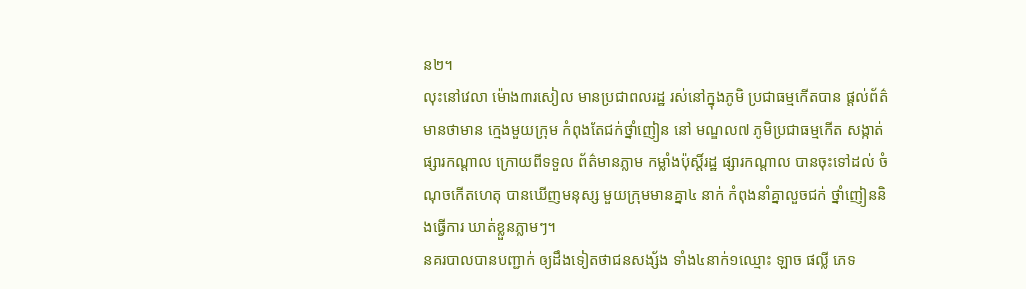ន២។
លុះនៅវេលា ម៉ោង៣រសៀល មានប្រជាពលរដ្ឋ រស់នៅក្នុងភូមិ ប្រជាធម្មកើតបាន ផ្តល់ព័ត៌មានថាមាន ក្មេងមួយក្រុម កំពុងតែជក់ថ្នាំញៀន នៅ មណ្ឌល៧ ភូមិប្រជាធម្មកើត សង្កាត់ផ្សារកណ្ដាល ក្រោយពីទទួល ព័ត៌មានភ្លាម កម្លាំងប៉ុស្តិ៍រដ្ឋ ផ្សារកណ្តាល បានចុះទៅដល់ ចំណុចកើតហេតុ បានឃើញមនុស្ស មួយក្រុមមានគ្នា៤ នាក់ កំពុងនាំគ្នាលួចជក់ ថ្នាំញៀននិងធ្វើការ ឃាត់ខ្លួនភ្លាមៗ។
នគរបាលបានបញ្ជាក់ ឲ្យដឹងទៀតថាជនសង្ស័ង ទាំង៤នាក់១ឈ្មោះ ឡាច ផល្លី ភេទ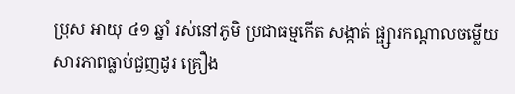ប្រុស អាយុ ៤១ ឆ្នាំ រស់នៅភូមិ ប្រជាធម្មកើត សង្កាត់ ផ្ផ្សារកណ្ដាលចម្លើយ សារភាពធ្លាប់ជួញដូរ គ្រឿង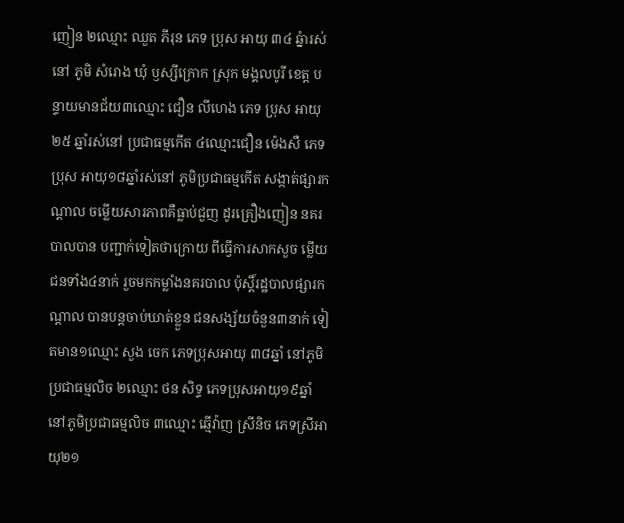ញៀន ២ឈ្មោះ ឈួត ភីរុន ភេទ ប្រុស អាយុ ៣៤ ឆ្នំារស់នៅ ភូមិ សំរោង ឃុំ ឫស្សីក្រោក ស្រុក មង្គលបូរី ខេត្ត បន្ទាយមានជ័យ៣ឈ្មោះ ជឿន លីហេង ភេទ ប្រុស អាយុ ២៥ ឆ្នាំរស់នៅ ប្រជាធម្មកើត ៤ឈ្មោះជឿន ម៉េងសឺ ភេទប្រុស អាយុ១៨ឆ្នាំរស់នៅ ភូមិប្រជាធម្មកើត សង្កាត់ផ្សារកណ្តាល ចម្លើយសារភាពគឺធ្លាប់ជួញ ដូរគ្រឿងញៀន នគរបាលបាន បញ្ជាក់ទៀតថាក្រោយ ពីធ្វើការសាកសួច ម្លើយជនទាំង៤នាក់ រួចមកកម្លាំងនគរបាល ប៉ុស្តិ៍រដ្ឋបាលផ្សារកណ្តាល បានបន្តចាប់ឃាត់ខ្លួន ជនសង្ស័យចំនួន៣នាក់ ទៀតមាន១ឈ្មោះ សួង ចេក ភេទប្រុសអាយុ ៣៨ឆ្នាំ នៅភូមិប្រជាធម្មលិច ២ឈ្មោះ ថន សិទ្ទ ភេទប្រុសអាយុ១៩ឆ្នាំ នៅភូមិប្រជាធម្មលិច ៣ឈ្មោះ ឆ្មើវ៉ាញ ស្រីនិច ភេទស្រីអាយុ២១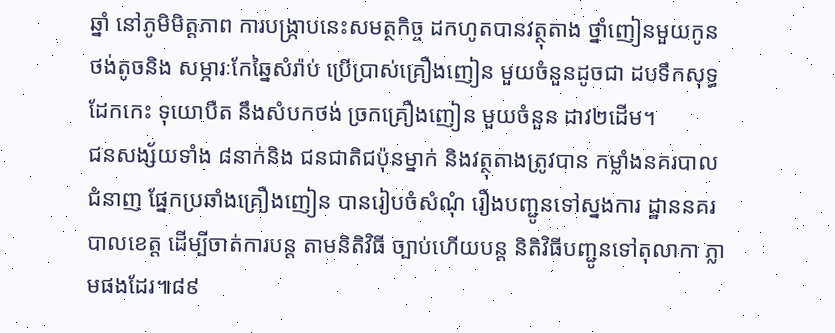ឆ្នាំ នៅភូមិមិត្តភាព ការបង្រ្កាបនេះសមត្ថកិច្ច ដកហូតបានវត្ថុតាង ថ្នាំញៀនមួយកូនថង់តូចនិង សម្ភារៈកែឆ្នៃសំរ៉ាប់ ប្រើប្រាស់គ្រឿងញៀន មួយចំនួនដូចជា ដបទឹកសុទ្ធ ដែកកេះ ទុយោបឺត នឹងសំបកថង់ ច្រកគ្រឿងញៀន មួយចំនួន ដាវ២ដើម។
ជនសង្ស័យទាំង ៨នាក់និង ជនជាតិជប៉ុនម្នាក់ និងវត្ថុតាងត្រូវបាន កម្លាំងនគរបាលជំនាញ ផ្នែកប្រឆាំងគ្រឿងញៀន បានរៀបចំសំណុំ រឿងបញ្ជូនទៅស្នងការ ដ្ឋាននគរបាលខេត្ត ដើម្បីចាត់ការបន្ត តាមនិតិវិធី ច្បាប់ហើយបន្ត និតិវិធីបញ្ជូនទៅតុលាកា ភ្លាមផងដែរ៕៨៩